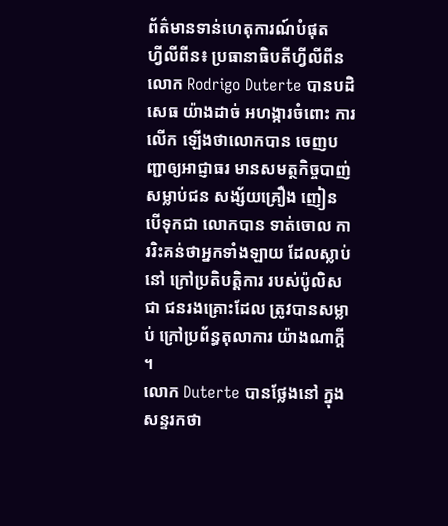ព័ត៌មានទាន់ហេតុការណ៍បំផុត
ហ្វីលីពីន៖ ប្រធានាធិបតីហ្វីលីពីន លោក Rodrigo Duterte បានបដិសេធ យ៉ាងដាច់ អហង្ការចំពោះ ការលើក ឡើងថាលោកបាន ចេញបញ្ជាឲ្យអាជ្ញាធរ មានសមត្ថកិច្ចបាញ់ សម្លាប់ជន សង្ស័យគ្រឿង ញៀន បើទុកជា លោកបាន ទាត់ចោល ការរិះគន់ថាអ្នកទាំងឡាយ ដែលស្លាប់នៅ ក្រៅប្រតិបត្តិការ របស់ប៉ូលិសជា ជនរងគ្រោះដែល ត្រូវបានសម្លាប់ ក្រៅប្រព័ន្ធតុលាការ យ៉ាងណាក្តី ។
លោក Duterte បានថ្លែងនៅ ក្នុងសន្ទរកថា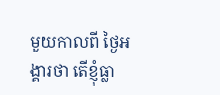មួយកាលពី ថ្ងៃអង្គារថា តើខ្ញុំធ្លា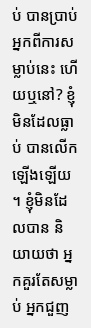ប់ បានប្រាប់ អ្នកពីការសម្លាប់នេះ ហើយឬនៅ? ខ្ញុំមិនដែលធ្លាប់ បានលើក ឡើងឡើយ ។ ខ្ញុំមិនដែលបាន និយាយថា អ្នកគួរតែសម្លាប់ អ្នកជួញ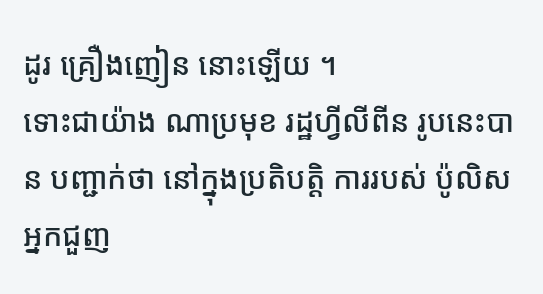ដូរ គ្រឿងញៀន នោះឡើយ ។
ទោះជាយ៉ាង ណាប្រមុខ រដ្ឋហ្វីលីពីន រូបនេះបាន បញ្ជាក់ថា នៅក្នុងប្រតិបត្តិ ការរបស់ ប៉ូលិស អ្នកជួញ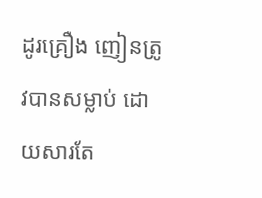ដូរគ្រឿង ញៀនត្រូវបានសម្លាប់ ដោយសារតែ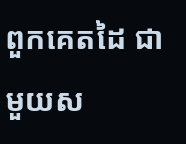ពួកគេតដៃ ជាមួយស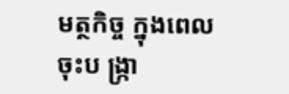មត្ថកិច្ច ក្នុងពេលចុះប ង្រ្កា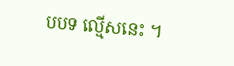បបទ ល្មើសនេះ ។